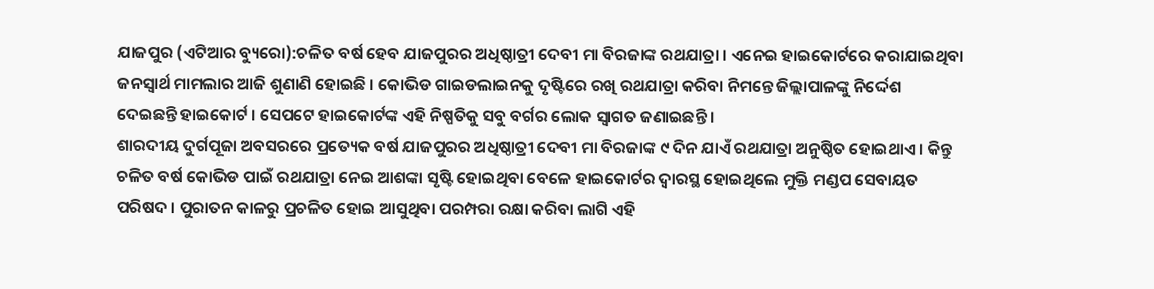ଯାଜପୁର (ଏଟିଆର ବ୍ୟୁରୋ):ଚଳିତ ବର୍ଷ ହେବ ଯାଜପୁରର ଅଧିଷ୍ଠାତ୍ରୀ ଦେବୀ ମା ବିରଜାଙ୍କ ରଥଯାତ୍ରା । ଏନେଇ ହାଇକୋର୍ଟରେ କରାଯାଇଥିବା ଜନସ୍ୱାର୍ଥ ମାମଲାର ଆଜି ଶୁଣାଣି ହୋଇଛି । କୋଭିଡ ଗାଇଡଲାଇନକୁ ଦୃଷ୍ଟିରେ ରଖି ରଥଯାତ୍ରା କରିବା ନିମନ୍ତେ ଜିଲ୍ଲାପାଳଙ୍କୁ ନିର୍ଦ୍ଦେଶ ଦେଇଛନ୍ତି ହାଇକୋର୍ଟ । ସେପଟେ ହାଇକୋର୍ଟଙ୍କ ଏହି ନିଷ୍ପତିକୁ ସବୁ ବର୍ଗର ଲୋକ ସ୍ୱାଗତ ଜଣାଇଛନ୍ତି ।
ଶାରଦୀୟ ଦୁର୍ଗପୂଜା ଅବସରରେ ପ୍ରତ୍ୟେକ ବର୍ଷ ଯାଜପୁରର ଅଧିଷ୍ଠାତ୍ରୀ ଦେବୀ ମା ବିରଜାଙ୍କ ୯ ଦିନ ଯାଏଁ ରଥଯାତ୍ରା ଅନୁଷ୍ଠିତ ହୋଇଥାଏ । କିନ୍ତୁ ଚଳିତ ବର୍ଷ କୋଭିଡ ପାଇଁ ରଥଯାତ୍ରା ନେଇ ଆଶଙ୍କା ସୃଷ୍ଟି ହୋଇଥିବା ବେଳେ ହାଇକୋର୍ଟର ଦ୍ୱାରସ୍ଥ ହୋଇଥିଲେ ମୁକ୍ତି ମଣ୍ଡପ ସେବାୟତ ପରିଷଦ । ପୁରାତନ କାଳରୁ ପ୍ରଚଳିତ ହୋଇ ଆସୁଥିବା ପରମ୍ପରା ରକ୍ଷା କରିବା ଲାଗି ଏହି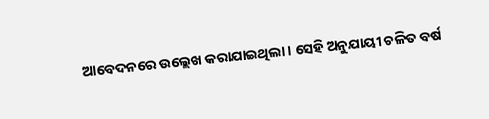ଆବେଦନରେ ଉଲ୍ଲେଖ କରାଯାଇଥିଲା । ସେହି ଅନୁଯାୟୀ ଚଳିତ ବର୍ଷ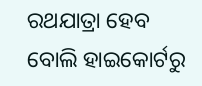ରଥଯାତ୍ରା ହେବ ବୋଲି ହାଇକୋର୍ଟରୁ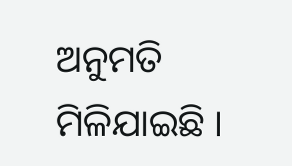ଅନୁମତି ମିଳିଯାଇଛି ।